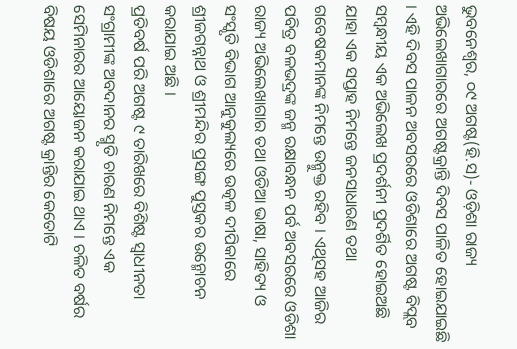ଭୁବନେଶ୍ୱର, ୦୯ ଅଗଷ୍ଟ(ହି.ସ)- ଓଡ଼ିଶା ରାଜ୍ୟ ଅଭିଲେଖାଗାରରେ ଅଗଷ୍ଟକ୍ରାନ୍ତି ଦିବସ ପାଳିତ ହୋଇଯାଇଛି । ଏହି ଦିବସ ପାଳନ ଅବସରରେ ଓଡିଶାରେ ଅଗଷ୍ଟ ବିପ୍ଲବ ସମ୍ବନ୍ଧୀୟ ଏକ ଅଭିଲେଖ ପ୍ରଦର୍ଶନୀ ପ୍ରଦର୍ଶିତ ହୋଇଅଛି ଯାହା ଏକ ସପ୍ତାହ ନିମନ୍ତେ ଜନସାଧାରଣ ତଥା ଗବେଷକମାନଙ୍କ ନିମନ୍ତେ ଉନ୍ମୁକ୍ତ ରହିବ । ଏଥିସହ ଆଜିର ପବିତ୍ର ବଳଭଦ୍ରଙ୍କ ଜନ୍ମ ରକ୍ଷାବନ୍ଧନ ପର୍ବ ଅବସରରେ ଓଡିଶା ରାଜ୍ୟ ଅଭିଲେଖାଗାର ତଥା ଓଡିଆ ଭାଷା, ସାହିତ୍ୟ ଓ ସଂସ୍କୃତି ବିଭାଗ ଆନୁକୁଲ୍ୟରେ ଉତ୍କଳ ଦୀପିକାରେ ଶ୍ରୀଜଗନ୍ନାଥ ଓ ଶ୍ରୀମନ୍ଦିର ପ୍ରସଙ୍ଗ ପୁସ୍ତକର ଉନ୍ମୋଚନ କରାଯାଇ ଅଛି ।
ପ୍ରତିବର୍ଷ ପରି ଅଗଷ୍ଟ ୯ ତାରିଖରେ ବିଶିଷ୍ଟ ସ୍ୱାଧୀନତା ସଂଗ୍ରାମୀଙ୍କ ଅବଦାନର ସ୍ମୃତି ଚାରଣ ନିମନ୍ତେ ଏକ ସେମିନାରର ଆୟୋଜନ କରାଯାଇ ଥାଏ । ଚଳିତ ବର୍ଷର ବିଷୟ ଓଡିଶାରେ ଅଗଷ୍ଟ କ୍ରାନ୍ତିର କେତୋଟି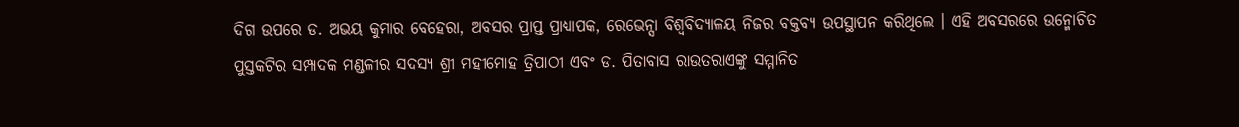ଦିଗ ଉପରେ ଡ. ଅଭୟ କୁମାର ବେହେରା, ଅବସର ପ୍ରାପ୍ତ ପ୍ରାଧ୍ୟାପକ, ରେଭେନ୍ସା ବିଶ୍ୱବିଦ୍ୟାଳୟ ନିଜର ବକ୍ତବ୍ୟ ଉପସ୍ଥାପନ କରିଥିଲେ । ଏହି ଅବସରରେ ଉନ୍ମୋଚିତ ପୁସ୍ତକଟିର ସମ୍ପାଦକ ମଣ୍ଡଳୀର ସଦସ୍ୟ ଶ୍ରୀ ମହୀମୋହ ତ୍ରିପାଠୀ ଏବଂ ଡ. ପିତାବାସ ରାଉତରାଏଙ୍କୁ ସମ୍ମାନିତ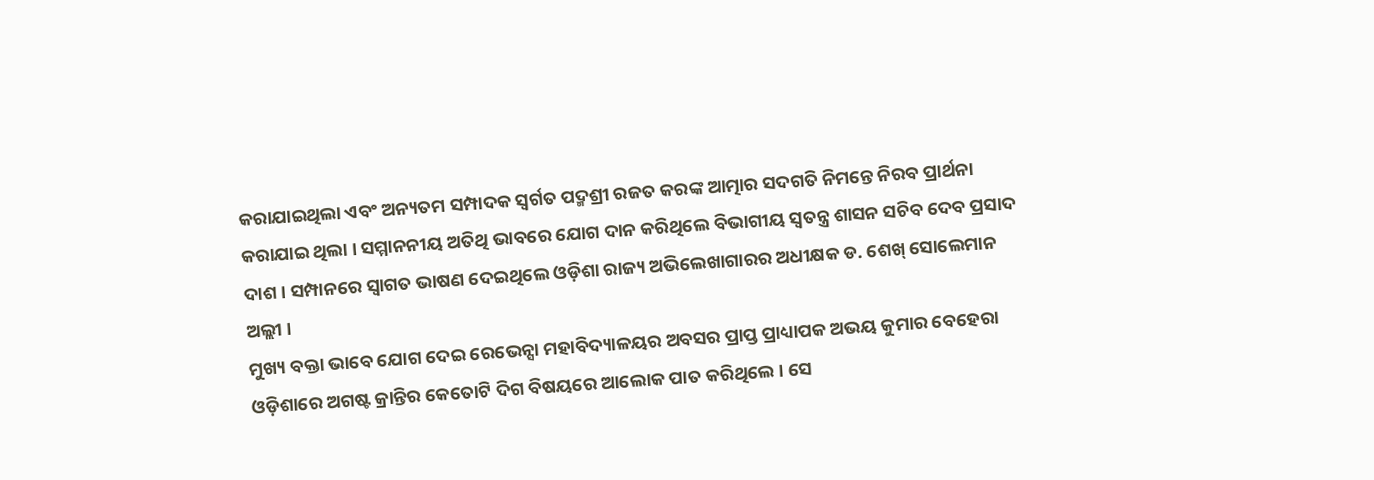କରାଯାଇଥିଲା ଏବଂ ଅନ୍ୟତମ ସମ୍ପାଦକ ସ୍ୱର୍ଗତ ପଦ୍ମଶ୍ରୀ ରଜତ କରଙ୍କ ଆତ୍ମାର ସଦଗତି ନିମନ୍ତେ ନିରବ ପ୍ରାର୍ଥନା କରାଯାଇ ଥିଲା । ସମ୍ମାନନୀୟ ଅତିଥି ଭାବରେ ଯୋଗ ଦାନ କରିଥିଲେ ବିଭାଗୀୟ ସ୍ୱତନ୍ତ୍ର ଶାସନ ସଚିବ ଦେବ ପ୍ରସାଦ ଦାଶ । ସମ୍ପାନରେ ସ୍ୱାଗତ ଭାଷଣ ଦେଇଥିଲେ ଓଡ଼ିଶା ରାଜ୍ୟ ଅଭିଲେଖାଗାରର ଅଧୀକ୍ଷକ ଡ. ଶେଖ୍ ସୋଲେମାନ ଅଲ୍ଲୀ ।
ମୁଖ୍ୟ ବକ୍ତା ଭାବେ ଯୋଗ ଦେଇ ରେଭେନ୍ସା ମହାବିଦ୍ୟାଳୟର ଅବସର ପ୍ରାପ୍ତ ପ୍ରାଧ୍ୟାପକ ଅଭୟ କୁମାର ବେହେରା ଓଡ଼ିଶାରେ ଅଗଷ୍ଟ କ୍ରାନ୍ତିର କେତୋଟି ଦିଗ ବିଷୟରେ ଆଲୋକ ପାତ କରିଥିଲେ । ସେ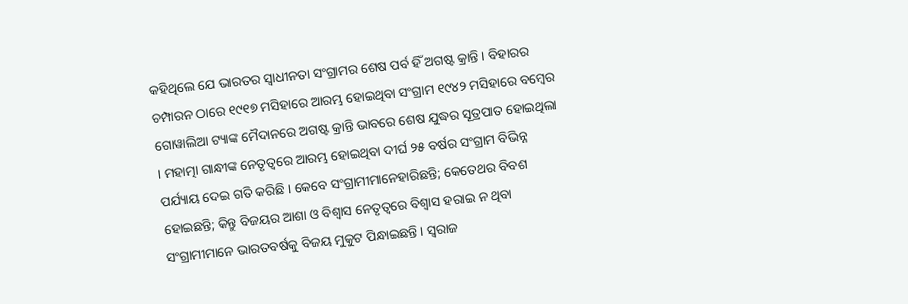କହିଥିଲେ ଯେ ଭାରତର ସ୍ୱାଧୀନତା ସଂଗ୍ରାମର ଶେଷ ପର୍ବ ହିଁ ଅଗଷ୍ଟ କ୍ରାନ୍ତି । ବିହାରର ଚମ୍ପାରନ ଠାରେ ୧୯୧୭ ମସିହାରେ ଆରମ୍ଭ ହୋଇଥିବା ସଂଗ୍ରାମ ୧୯୪୨ ମସିହାରେ ବମ୍ବେର ଗୋୱାଲିଆ ଟ୍ୟାଙ୍କ ମୈଦାନରେ ଅଗଷ୍ଟ କ୍ରାନ୍ତି ଭାବରେ ଶେଷ ଯୁଦ୍ଧର ସୂତ୍ରପାତ ହୋଇଥିଲା । ମହାତ୍ମା ଗାନ୍ଧୀଙ୍କ ନେତୃତ୍ୱରେ ଆରମ୍ଭ ହୋଇଥିବା ଦୀର୍ଘ ୨୫ ବର୍ଷର ସଂଗ୍ରାମ ବିଭିନ୍ନ ପର୍ଯ୍ୟାୟ ଦେଇ ଗତି କରିଛି । କେବେ ସଂଗ୍ରାମୀମାନେହାରିଛନ୍ତି; କେତେଥର ବିବଶ ହୋଇଛନ୍ତି; କିନ୍ତୁ ବିଜୟର ଆଶା ଓ ବିଶ୍ୱାସ ନେତୃତ୍ୱରେ ବିଶ୍ୱାସ ହରାଇ ନ ଥିବା ସଂଗ୍ରାମୀମାନେ ଭାରତବର୍ଷକୁ ବିଜୟ ମୁକୁଟ ପିନ୍ଧାଇଛନ୍ତି । ସ୍ୱରାଜ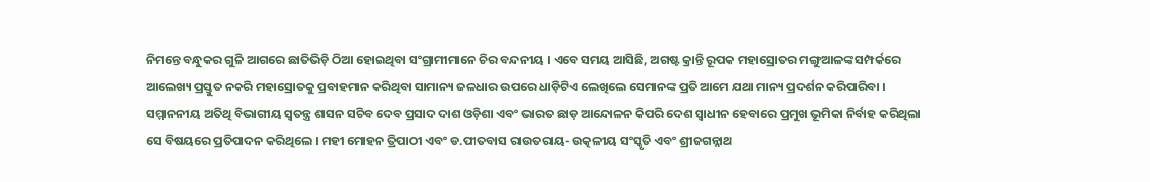ନିମନ୍ତେ ବନ୍ଧୁକର ଗୁଳି ଆଗରେ ଛାତିଭିଡ଼ି ଠିଆ ହୋଇଥିବା ସଂଗ୍ରାମୀମାନେ ଚିର ବନ୍ଦନୀୟ । ଏବେ ସମୟ ଆସିଛି, ଅଗଷ୍ଟ କ୍ରାନ୍ତି ରୂପକ ମହାସ୍ରୋତର ମଙ୍ଗୁଆଳଙ୍କ ସମ୍ପର୍କରେ ଆଲେଖ୍ୟ ପ୍ରସ୍ତୁତ ନକରି ମହାସ୍ରୋତକୁ ପ୍ରବାହମାନ କରିଥିବା ସାମାନ୍ୟ ଜଳଧାର ଉପରେ ଧାଡ଼ିଟିଏ ଲେଖିଲେ ସେମାନଙ୍କ ପ୍ରତି ଆମେ ଯଥା ମାନ୍ୟ ପ୍ରଦର୍ଶନ କରିପାରିବା ।
ସମ୍ମାନନୀୟ ଅତିଥି ବିଭାଗୀୟ ସ୍ୱତନ୍ତ୍ର ଶାସନ ସଚିବ ଦେବ ପ୍ରସାଦ ଦାଶ ଓଡ଼ିଶା ଏବଂ ଭାରତ ଛାଡ଼ ଆନ୍ଦୋଳନ କିପରି ଦେଶ ସ୍ୱାଧୀନ ହେବାରେ ପ୍ରମୁଖ ଭୂମିକା ନିର୍ବାହ କରିଥିଲା ସେ ବିଷୟରେ ପ୍ରତିପାଦନ କରିଥିଲେ । ମହୀ ମୋହନ ତ୍ରିପାଠୀ ଏବଂ ଡ.ପୀତବାସ ରାଉତରାୟ- ଉତ୍କଳୀୟ ସଂସ୍କୃତି ଏବଂ ଶ୍ରୀଜଗନ୍ନାଥ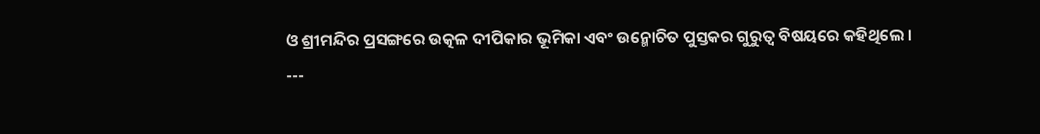ଓ ଶ୍ରୀମନ୍ଦିର ପ୍ରସଙ୍ଗରେ ଉତ୍କଳ ଦୀପିକାର ଭୂମିକା ଏବଂ ଉନ୍ମୋଚିତ ପୁସ୍ତକର ଗୁରୁତ୍ୱ ବିଷୟରେ କହିଥିଲେ ।
---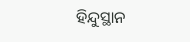ହିନ୍ଦୁସ୍ଥାନ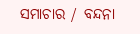ସମାଚାର / ବନ୍ଦନା